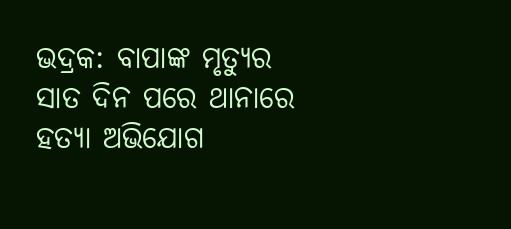ଭଦ୍ରକ: ବାପାଙ୍କ ମୃତ୍ୟୁର ସାତ ଦିନ ପରେ ଥାନାରେ ହତ୍ୟା ଅଭିଯୋଗ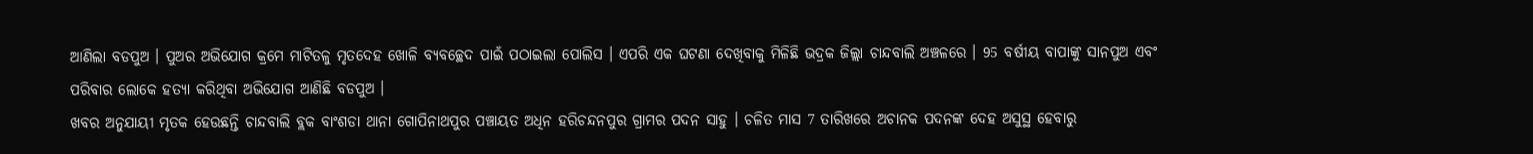ଆଣିଲା ବଡପୁଅ । ପୁଅର ଅଭିଯୋଗ କ୍ରମେ ମାଟିତଳୁ ମୃତଦେହ ଖୋଳି ବ୍ୟବଚ୍ଛେଦ ପାଇଁ ପଠାଇଲା ପୋଲିସ । ଏପରି ଏକ ଘଟଣା ଦେଖିବାକୁ ମିଳିଛି ଭଦ୍ରକ ଜିଲ୍ଲା ଚାନ୍ଦବାଲି ଅଞ୍ଚଳରେ । 95 ବର୍ଷୀୟ ବାପାଙ୍କୁ ସାନପୁଅ ଏବଂ ପରିବାର ଲୋକେ ହତ୍ୟା କରିଥିବା ଅଭିଯୋଗ ଆଣିଛି ବଡପୁଅ ।
ଖବର ଅନୁଯାୟୀ ମୃତକ ହେଉଛନ୍ତି ଚାନ୍ଦବାଲି ବ୍ଲକ ବାଂଶଡା ଥାନା ଗୋପିନାଥପୁର ପଞ୍ଚାୟତ ଅଧିନ ହରିଚନ୍ଦନପୁର ଗ୍ରାମର ପଦନ ସାହୁ । ଚଳିତ ମାସ 7 ତାରିଖରେ ଅଚାନକ ପଦନଙ୍କ ଦେହ ଅସୁସ୍ଥ ହେବାରୁ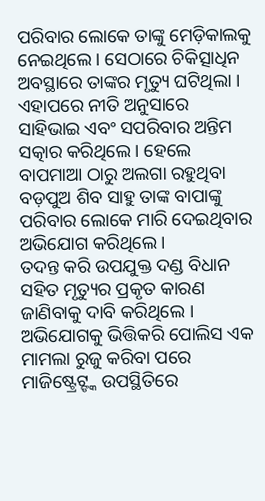ପରିବାର ଲୋକେ ତାଙ୍କୁ ମେଡ଼ିକାଲକୁ ନେଇଥିଲେ । ସେଠାରେ ଚିକିତ୍ସାଧିନ ଅବସ୍ଥାରେ ତାଙ୍କର ମୃତ୍ୟୁ ଘଟିଥିଲା । ଏହାପରେ ନୀତି ଅନୁସାରେ ସାହିଭାଇ ଏବଂ ସପରିବାର ଅନ୍ତିମ ସତ୍କାର କରିଥିଲେ । ହେଲେ ବାପମାଆ ଠାରୁ ଅଲଗା ରହୁଥିବା ବଡ଼ପୁଅ ଶିବ ସାହୁ ତାଙ୍କ ବାପାଙ୍କୁ ପରିବାର ଲୋକେ ମାରି ଦେଇଥିବାର ଅଭିଯୋଗ କରିଥିଲେ ।
ତଦନ୍ତ କରି ଉପଯୁକ୍ତ ଦଣ୍ଡ ବିଧାନ ସହିତ ମୃତ୍ୟୁର ପ୍ରକୃତ କାରଣ ଜାଣିବାକୁ ଦାବି କରିଥିଲେ । ଅଭିଯୋଗକୁ ଭିତ୍ତିକରି ପୋଲିସ ଏକ ମାମଲା ରୁଜୁ କରିବା ପରେ ମାଜିଷ୍ଟ୍ରେଟ୍ଙ୍କ ଉପସ୍ଥିତିରେ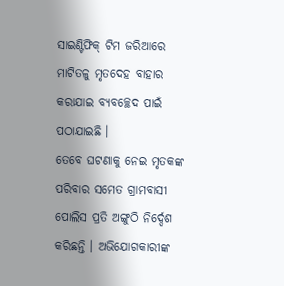ସାଇଣ୍ଟିଫିକ୍ ଟିମ ଜରିଆରେ ମାଟିତଳୁ ମୃତଦେହ ବାହାର କରାଯାଇ ବ୍ୟବଚ୍ଛେଦ ପାଇଁ ପଠାଯାଇଛି ।
ତେବେ ଘଟଣାକୁ ନେଇ ମୃତକଙ୍କ ପରିବାର ସମେତ ଗ୍ରାମବାସୀ ପୋଲିସ ପ୍ରତି ଅଙ୍ଗୁଠି ନିର୍ଦ୍ଦେଶ କରିଛନ୍ତି । ଅଭିଯୋଗକାରୀଙ୍କ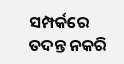ସମ୍ପର୍କରେ ତଦନ୍ତ ନକରି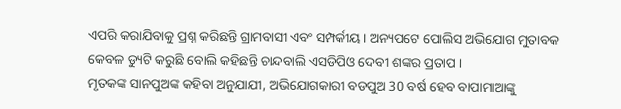ଏପରି କରାଯିବାକୁ ପ୍ରଶ୍ନ କରିଛନ୍ତି ଗ୍ରାମବାସୀ ଏବଂ ସମ୍ପର୍କୀୟ । ଅନ୍ୟପଟେ ପୋଲିସ ଅଭିଯୋଗ ମୁତାବକ କେବଳ ଡ୍ୟୁଟି କରୁଛି ବୋଲି କହିଛନ୍ତି ଚାନ୍ଦବାଲି ଏସଡିପିଓ ଦେବୀ ଶଙ୍କର ପ୍ରତାପ ।
ମୃତକଙ୍କ ସାନପୁଅଙ୍କ କହିବା ଅନୁଯାଯୀ, ଅଭିଯୋଗକାରୀ ବଡପୁଅ 30 ବର୍ଷ ହେବ ବାପାମାଆଙ୍କୁ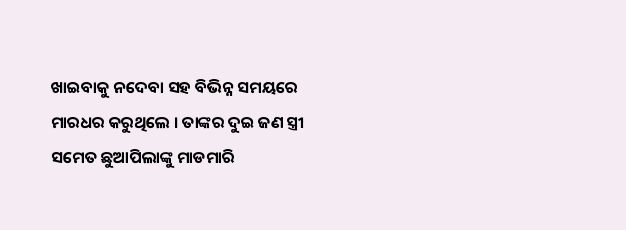ଖାଇବାକୁ ନଦେବା ସହ ବିଭିନ୍ନ ସମୟରେ ମାରଧର କରୁଥିଲେ । ତାଙ୍କର ଦୁଇ ଜଣ ସ୍ତ୍ରୀ ସମେତ ଛୁଆପିଲାଙ୍କୁ ମାଡମାରି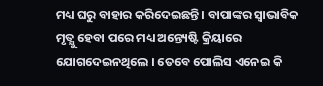ମଧ୍ୟ ଘରୁ ବାହାର କରିଦେଇଛନ୍ତି । ବାପାଙ୍କର ସ୍ବାଭାବିକ ମୃତ୍ଯୁ ହେବା ପରେ ମଧ୍ୟ ଅନ୍ତ୍ୟେଷ୍ଟି କ୍ରିୟାରେ ଯୋଗଦେଇନଥିଲେ । ତେବେ ପୋଲିସ ଏନେଇ କି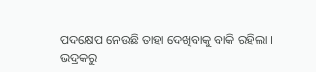ପଦକ୍ଷେପ ନେଉଛି ତାହା ଦେଖିବାକୁ ବାକି ରହିଲା ।
ଭଦ୍ରକରୁ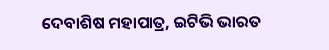ଦେବାଶିଷ ମହାପାତ୍ର, ଇଟିଭି ଭାରତ